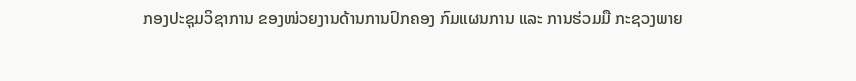ກອງປະຊຸມວິຊາການ ຂອງໜ່ວຍງານດ້ານການປົກຄອງ ກົມແຜນການ ແລະ ການຮ່ວມມື ກະຊວງພາຍ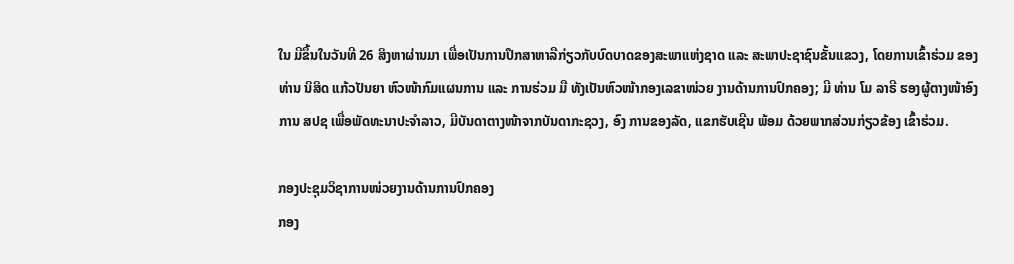ໃນ ມີຂຶ້ນໃນວັນທີ 26 ສິງຫາຜ່ານມາ ເພື່ອເປັນການປຶກສາຫາລືກ່ຽວກັບບົດບາດຂອງສະພາແຫ່ງຊາດ ແລະ ສະພາປະຊາຊົນຂັ້ນແຂວງ, ໂດຍການເຂົ້າຮ່ວມ ຂອງ ທ່ານ ນິສິດ ແກ້ວປັນຍາ ຫົວໜ້າກົມແຜນການ ແລະ ການຮ່ວມ ມື ທັງເປັນຫົວໜ້າກອງເລຂາໜ່ວຍ ງານດ້ານການປົກຄອງ; ມີ ທ່ານ ໂມ ລາຣີ ຮອງຜູ້ຕາງໜ້າອົງການ ສປຊ ເພື່ອພັດທະນາປະຈໍາລາວ, ມີບັນດາຕາງໜ້າຈາກບັນດາກະຊວງ, ອົງ ການຂອງລັດ, ແຂກຮັບເຊີນ ພ້ອມ ດ້ວຍພາກສ່ວນກ່ຽວຂ້ອງ ເຂົ້າຮ່ວມ.

ກອງປະຊຸມວິຊາການໜ່ວຍງານດ້ານການປົກຄອງ
ກອງ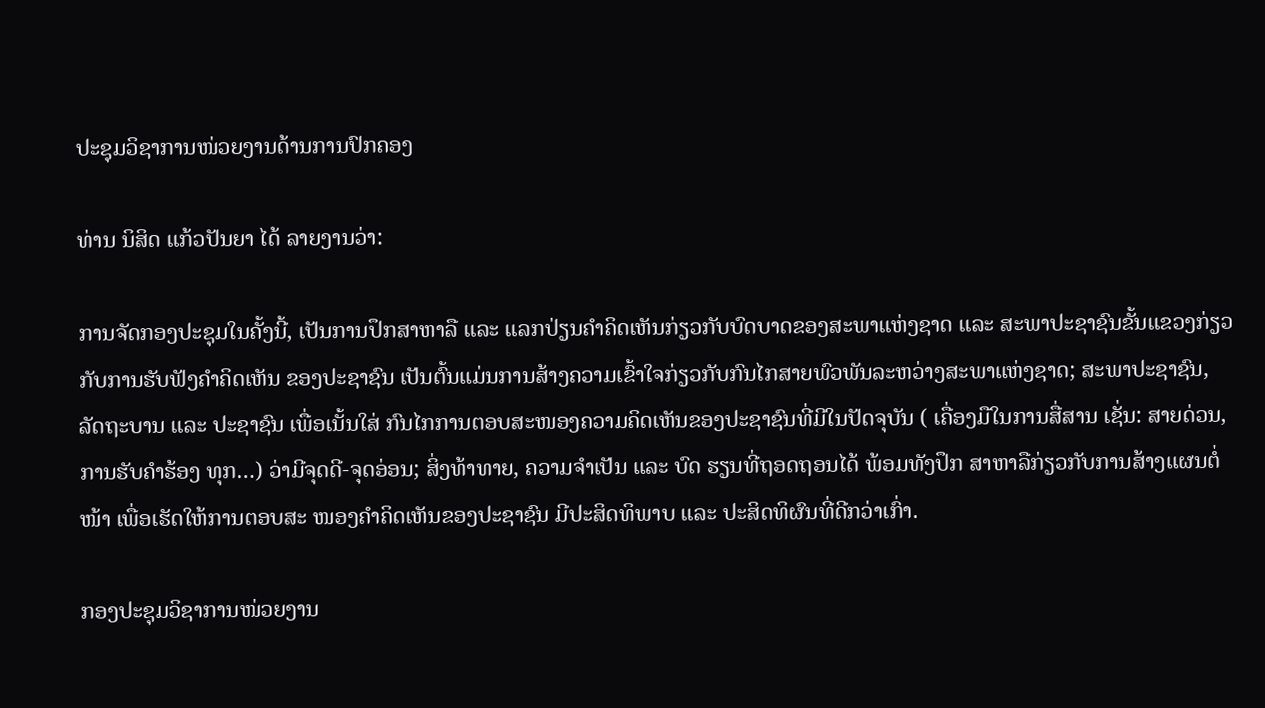ປະຊຸມວິຊາການໜ່ວຍງານດ້ານການປົກຄອງ

ທ່ານ ນິສິດ ແກ້ວປັນຍາ ໄດ້ ລາຍງານວ່າ:

ການຈັດກອງປະຊຸມໃນຄັ້ງນີ້, ເປັນການປຶກສາຫາລື ແລະ ແລກປ່ຽນຄໍາຄິດເຫັນກ່ຽວກັບບົດບາດຂອງສະພາແຫ່ງຊາດ ແລະ ສະພາປະຊາຊົນຂັ້ນແຂວງກ່ຽວກັບການຮັບຟັງຄໍາຄິດເຫັນ ຂອງປະຊາຊົນ ເປັນຕົ້ນແມ່ນການສ້າງຄວາມເຂົ້າໃຈກ່ຽວກັບກົນໄກສາຍພົວພັນລະຫວ່າງສະພາແຫ່ງຊາດ; ສະພາປະຊາຊົນ, ລັດຖະບານ ແລະ ປະຊາຊົນ ເພື່ອເນັ້ນໃສ່ ກົນໄກການຕອບສະໜອງຄວາມຄິດເຫັນຂອງປະຊາຊົນທີ່ມີໃນປັດຈຸບັນ ( ເຄື່ອງມືໃນການສື່ສານ ເຊັ່ນ: ສາຍດ່ວນ, ການຮັບຄໍາຮ້ອງ ທຸກ…) ວ່າມີຈຸດດີ-ຈຸດອ່ອນ; ສິ່ງທ້າທາຍ, ຄວາມຈໍາເປັນ ແລະ ບົດ ຮຽນທີ່ຖອດຖອນໄດ້ ພ້ອມທັງປຶກ ສາຫາລືກ່ຽວກັບການສ້າງແຜນຕໍ່ໜ້າ ເພື່ອເຮັດໃຫ້ການຕອບສະ ໜອງຄໍາຄິດເຫັນຂອງປະຊາຊົນ ມີປະສິດທິພາບ ແລະ ປະສິດທິຜົນທີ່ດີກວ່າເກົ່າ.

ກອງປະຊຸມວິຊາການໜ່ວຍງານ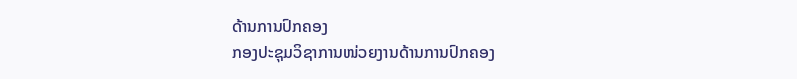ດ້ານການປົກຄອງ
ກອງປະຊຸມວິຊາການໜ່ວຍງານດ້ານການປົກຄອງ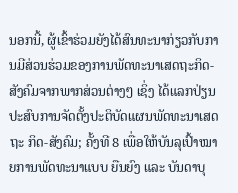ນອກນີ້, ຜູ້ເຂົ້າຮ່ວມຍັງໄດ້ສົນທະນາກ່ຽວກັບການມີສ່ວນຮ່ວມຂອງການພັດທະນາເສດຖະກິດ-ສັງຄົມຈາກພາກສ່ວນຕ່າງໆ ເຊິ່ງ ໄດ້ແລກປ່ຽນປະສົບການຈັດຕັ້ງປະຕິບັດແຜນພັດທະນາເສດຖະ ກິດ-ສັງຄົມ; ຄັ້ງທີ 8 ເພື່ອໃຫ້ບັນລຸເປົ້າໝາຍການພັດທະນາແບບ ຍືນຍົງ ແລະ ບັນດາບຸ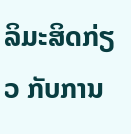ລິມະສິດກ່ຽວ ກັບການ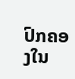ປົກຄອງໃນ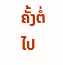ຄັ້ງຕໍ່ໄປ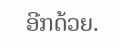ອີກດ້ວຍ.